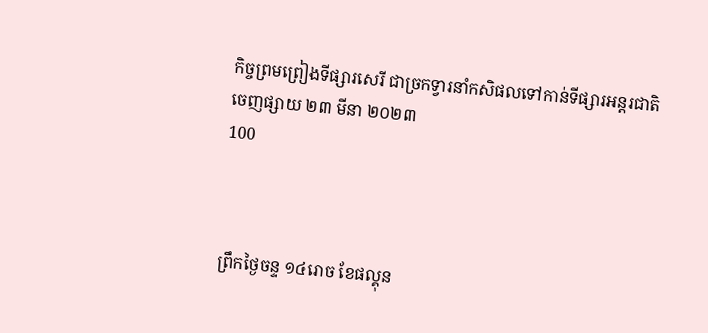កិច្ចព្រមព្រៀងទីផ្សារសេរី ជាច្រកទ្វារនាំកសិផលទៅកាន់ទីផ្សារអន្តរជាតិ
ចេញផ្សាយ ២៣ មីនា ២០២៣
100



ព្រឹកថ្ងៃចន្ទ ១៤រោច ខែផល្គុន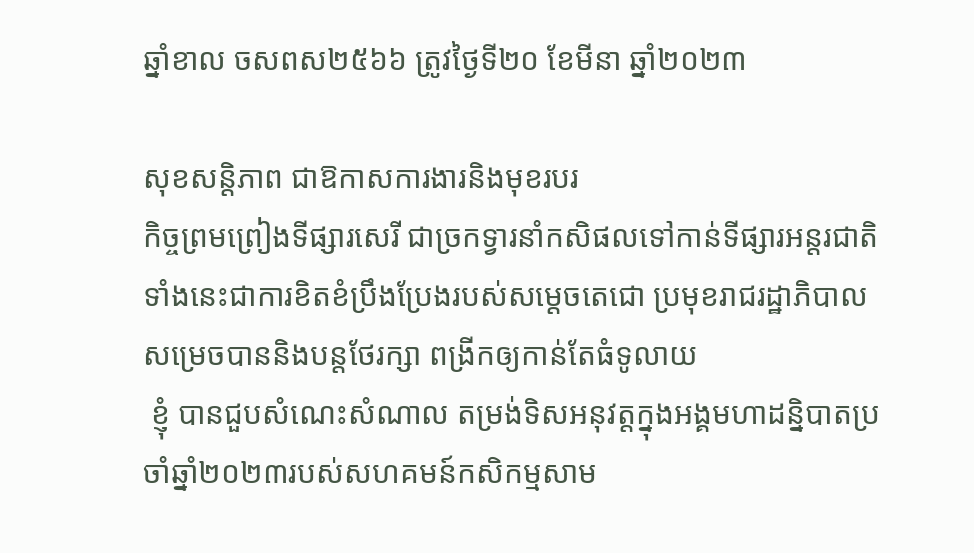ឆ្នាំខាល ចសពស២៥៦៦ ត្រូវថ្ងៃទី២០ ខែមីនា ឆ្នាំ២០២៣

សុខសន្តិភាព ជាឱកាសការងារនិងមុខរបរ
កិច្ចព្រមព្រៀងទីផ្សារសេរី ជាច្រកទ្វារនាំកសិផលទៅកាន់ទីផ្សារអន្តរជាតិ
ទាំងនេះជាការខិតខំប្រឹងប្រែងរបស់សម្តេចតេជោ ប្រមុខរាជរដ្ឋាភិបាល សម្រេចបាននិងបន្តថែរក្សា ពង្រីកឲ្យកាន់តែធំទូលាយ
 ខ្ញុំ បានជួបសំណេះសំណាល តម្រង់ទិសអនុវត្តក្នុងអង្គមហាដន្និបាតប្រចាំឆ្នាំ២០២៣របស់សហគមន៍កសិកម្មសាម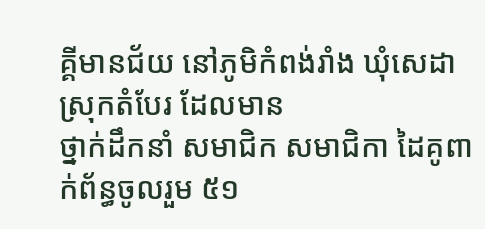គ្គីមានជ័យ នៅភូមិកំពង់រាំង ឃុំសេដា ស្រុកតំបែរ ដែលមាន
ថ្នាក់ដឹកនាំ សមាជិក សមាជិកា ដៃគូពាក់ព័ន្ធចូលរួម ៥១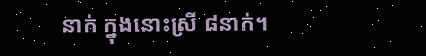នាក់ ក្នុងនោះស្រី ៨នាក់។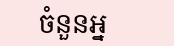ចំនួនអ្ន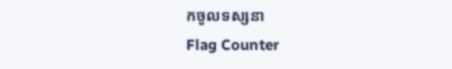កចូលទស្សនា
Flag Counter